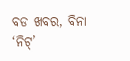ବଡ ଖବର, ବିନା ‘ନିଟ୍’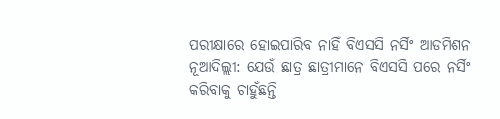ପରୀକ୍ଷାରେ ହୋଇପାରିବ ନାହିଁ ବିଏସସି ନର୍ସିଂ ଆଡମିଶନ
ନୂଆଦିଲ୍ଲୀ: ଯେଉଁ ଛାତ୍ର ଛାତ୍ରୀମାନେ ବିଏସସି ପରେ ନର୍ସିଂ କରିବାକୁ ଚାହୁଁଛନ୍ତି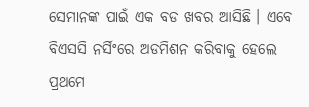ସେମାନଙ୍କ ପାଇଁ ଏକ ବଡ ଖବର ଆସିଛି । ଏବେ ବିଏସସି ନର୍ସିଂରେ ଅଡମିଶନ କରିବାକୁ ହେଲେ ପ୍ରଥମେ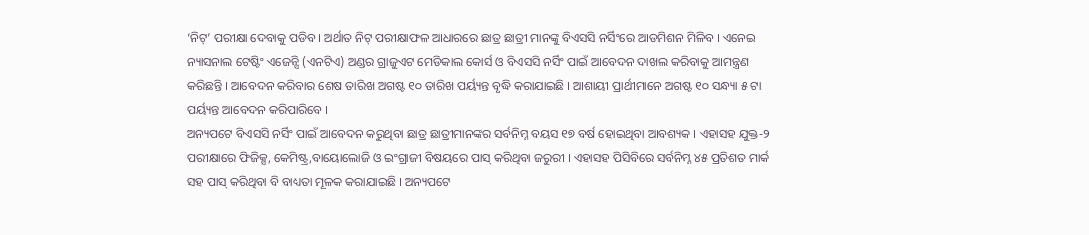‘ନିଟ୍’ ପରୀକ୍ଷା ଦେବାକୁ ପଡିବ । ଅର୍ଥାତ ନିଟ୍ ପରୀକ୍ଷାଫଳ ଆଧାରରେ ଛାତ୍ର ଛାତ୍ରୀ ମାନଙ୍କୁ ବିଏସସି ନର୍ସିଂରେ ଆଡମିଶନ ମିଳିବ । ଏନେଇ ନ୍ୟାସନାଲ ଟେଷ୍ଟିଂ ଏଜେନ୍ସି (ଏନଟିଏ) ଅଣ୍ଡର ଗ୍ରାଜୁଏଟ ମେଡିକାଲ କୋର୍ସ ଓ ବିଏସସି ନର୍ସିଂ ପାଇଁ ଆବେଦନ ଦାଖଲ କରିବାକୁ ଆମନ୍ତ୍ରଣ କରିଛନ୍ତି । ଆବେଦନ କରିବାର ଶେଷ ତାରିଖ ଅଗଷ୍ଟ ୧୦ ତାରିଖ ପର୍ୟ୍ୟନ୍ତ ବୃଦ୍ଧି କରାଯାଇଛି । ଆଶାୟୀ ପ୍ରାର୍ଥୀମାନେ ଅଗଷ୍ଟ ୧୦ ସନ୍ଧ୍ୟା ୫ ଟା ପର୍ୟ୍ୟନ୍ତ ଆବେଦନ କରିପାରିବେ ।
ଅନ୍ୟପଟେ ବିଏସସି ନର୍ସିଂ ପାଇଁ ଆବେଦନ କରୁଥିବା ଛାତ୍ର ଛାତ୍ରୀମାନଙ୍କର ସର୍ବନିମ୍ନ ବୟସ ୧୭ ବର୍ଷ ହୋଇଥିବା ଆବଶ୍ୟକ । ଏହାସହ ଯୁକ୍ତ-୨ ପରୀକ୍ଷାରେ ଫିଜିକ୍ସ, କେମିଷ୍ଟ୍ର,ବାୟୋଲୋଜି ଓ ଇଂଗ୍ରାଜୀ ବିଷୟରେ ପାସ୍ କରିଥିବା ଜରୁରୀ । ଏହାସହ ପିସିବିରେ ସର୍ବନିମ୍ନ ୪୫ ପ୍ରତିଶତ ମାର୍କ ସହ ପାସ୍ କରିଥିବା ବି ବାଧ୍ୟତା ମୂଳକ କରାଯାଇଛି । ଅନ୍ୟପଟେ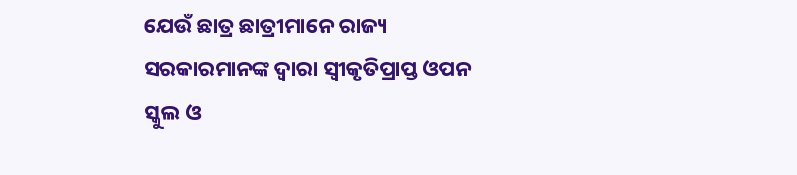ଯେଉଁ ଛାତ୍ର ଛାତ୍ରୀମାନେ ରାଜ୍ୟ ସରକାରମାନଙ୍କ ଦ୍ୱାରା ସ୍ୱୀକୃତିପ୍ରାପ୍ତ ଓପନ ସ୍କୁଲ ଓ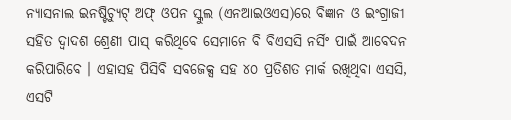ନ୍ୟାସନାଲ ଇନଷ୍ଟିଚ୍ୟୁଟ୍ ଅଫ୍ ଓପନ ସ୍କୁଲ (ଏନଆଇଓଏସ)ରେ ବିଜ୍ଞାନ ଓ ଇଂଗ୍ରାଜୀ ସହିତ ଦ୍ୱାଦଶ ଶ୍ରେଣୀ ପାସ୍ କରିଥିବେ ସେମାନେ ବି ବିଏସସି ନର୍ସିଂ ପାଇଁ ଆବେଦନ କରିପାରିବେ । ଏହାସହ ପିସିବି ସବଜେକ୍ସ ସହ ୪୦ ପ୍ରତିଶତ ମାର୍କ ରଖିଥିବା ଏସସି, ଏସଟି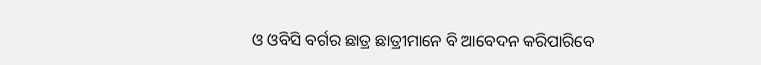ଓ ଓବିସି ବର୍ଗର ଛାତ୍ର ଛାତ୍ରୀମାନେ ବି ଆବେଦନ କରିପାରିବେ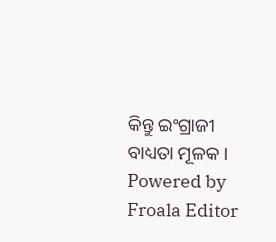କିନ୍ତୁ ଇଂଗ୍ରାଜୀ ବାଧ୍ୟତା ମୂଳକ ।
Powered by Froala Editor